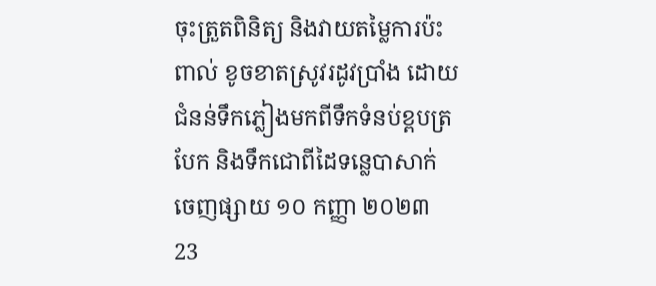ចុះត្រួតពិនិត្យ និងវាយតម្លៃការប៉ះពាល់ ខូចខាតស្រូវរដូវប្រាំង ដោយជំនន់ទឹកភ្លៀងមកពីទឹកទំនប់ខ្ពបត្របែក និងទឹកជោពីដៃទន្លេបាសាក់
ចេញផ្សាយ ១០ កញ្ញា ២០២៣
23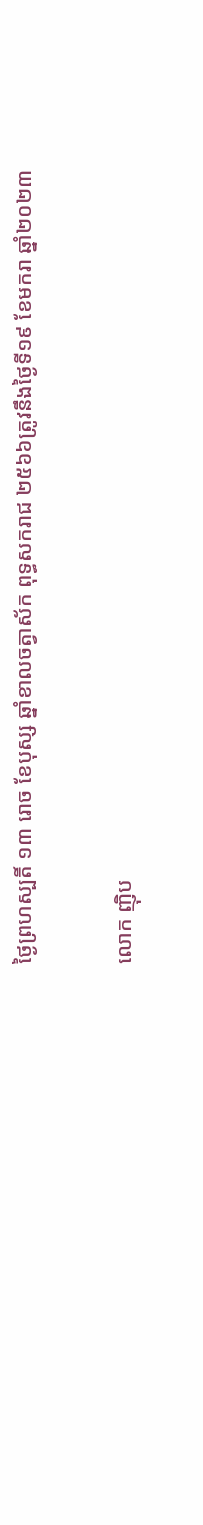ថ្ងៃព្រហស្បតិ៍ ១៣ រោច ខែបុស្ស ឆ្នាំខាលចត្វាស័ក ពុទ្ធសករាជ ២៥៦៦ត្រូវនឹងថ្ងៃទី១៩ ខែមករា ឆ្នាំ២០២៣

លោក ញ៉ិប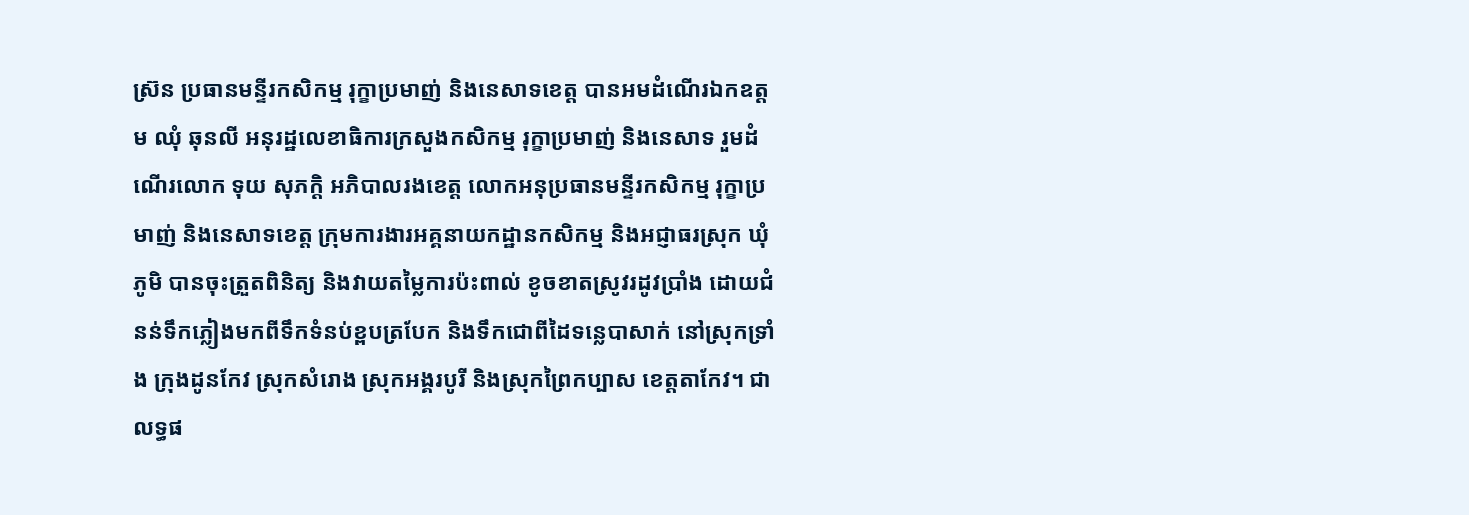ស៊្រន ប្រធានមន្ទីរកសិកម្ម រុក្ខាប្រមាញ់ និងនេសាទខេត្ត បានអមដំណើរឯកឧត្តម ឈុំ ឆុនលី អនុរដ្ឋលេខាធិការក្រសួងកសិកម្ម រុក្ខាប្រមាញ់ និងនេសាទ រួមដំណើរលោក ទុយ សុភក្តិ អភិបាលរងខេត្ត លោកអនុប្រធានមន្ទីរកសិកម្ម រុក្ខាប្រមាញ់ និងនេសាទខេត្ត ក្រុមការងារអគ្គនាយកដ្ឋានកសិកម្ម និងអជ្ញាធរស្រុក ឃុំ ភូមិ បានចុះត្រួតពិនិត្យ និងវាយតម្លៃការប៉ះពាល់ ខូចខាតស្រូវរដូវប្រាំង ដោយជំនន់ទឹកភ្លៀងមកពីទឹកទំនប់ខ្ពបត្របែក និងទឹកជោពីដៃទន្លេបាសាក់ នៅស្រុកទ្រាំង ក្រុងដូនកែវ ស្រុកសំរោង ស្រុកអង្គរបូរី និងស្រុកព្រៃកប្បាស ខេត្តតាកែវ។ ជាលទ្ធផ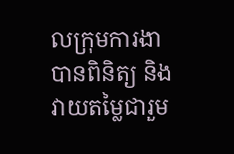លក្រុមការងាបានពិនិត្យ និងវាយតម្លៃជារួម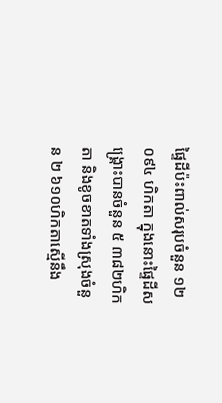ផ្ទៃដីប៉ះពាល់សរុបចំនួន ១២ ០៩៤ ហិកតា ក្នុងនោះផ្ទៃដីសង្គ្រោះបានចំនួន ៥ ៣៨២ហិកតា និងខូចខាតទាំងស្រុងចំនួន ២ ៦១០ហិកតាស្មើនឹង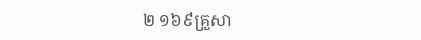២ ១៦៩គ្រួសា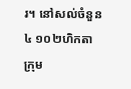រ។ នៅសល់ចំនួន ៤ ១០២ហិកតា ក្រុម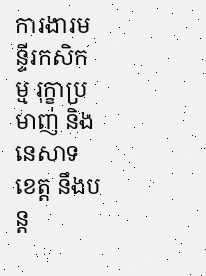ការងារមន្ទីរកសិកម្ម រុក្ខាប្រមាញ់ និងនេសាទខេត្ត នឹងបន្ត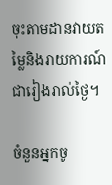ចុះតាមដានវាយតម្លៃនិងរាយការណ៍ជារៀងរាល់ថ្ងៃ។

ចំនួនអ្នកចូ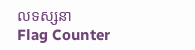លទស្សនា
Flag Counter